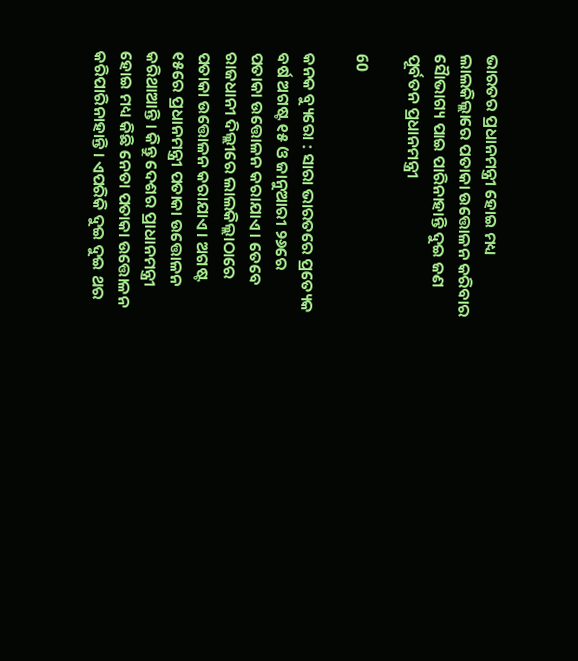ଭାରତର ପ୍ରଧାନମନ୍ତ୍ରୀ ହୋଇ ମଧ୍ୟ ଲାଲକିଲ୍ଲାରେ ପତାକା ଉତ୍ତୋଳନ କରିବାର ସୈାଭାଗ୍ୟ ପାଇ ପାରିନାହାନ୍ତି ଦୁଇ ଜଣ ପୂର୍ବତନ ପ୍ରଧାନମନ୍ତ୍ରୀ

60

କନକ ବ୍ୟୁରୋ : ସାରା ଭାରତରେ ପ୍ରତ୍ୟେକ ବର୍ଷ ଅଗଷ୍ଟ ୧୫ ଓ ଜାନୁଆରୀ ୨୬ରେ ପତାକା ଉତ୍ତୋଳନ କରାଯାଏ । ତେବେ ରାଜଧାନୀ ଦିଲ୍ଲୀରେ ଲାଲକିଲ୍ଲାଠାରେ ପତାକା ଉତ୍ତୋଳନ କରାଯାଏ । ଅଗଷ୍ଟ ୧୫ରେ ପ୍ରଧାନମନ୍ତ୍ରୀ ପତାକା ଉତ୍ତୋଳନ କରିଥାଆନ୍ତି । କିନ୍ତୁ ଦେଶର ପ୍ରାଧାନମନ୍ତ୍ରୀ ହୋଇ ମଧ୍ୟ କିଛି ନେତା ପତାକା ଉତ୍ତୋଳନ କରିପାରିନାହାନ୍ତି । ଏପରିକି ଦୁଇ ଦୁଇ ଥର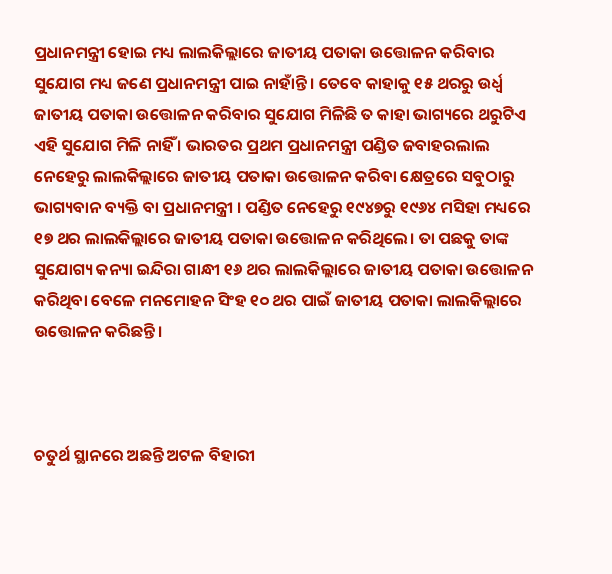ପ୍ରଧାନମନ୍ତ୍ରୀ ହୋଇ ମଧ୍ୟ ଲାଲକିଲ୍ଲାରେ ଜାତୀୟ ପତାକା ଉତ୍ତୋଳନ କରିବାର ସୁଯୋଗ ମଧ୍ୟ ଜଣେ ପ୍ରଧାନମନ୍ତ୍ରୀ ପାଇ ନାହାଁନ୍ତି । ତେବେ କାହାକୁ ୧୫ ଥରରୁ ଉର୍ଧ୍ୱ ଜାତୀୟ ପତାକା ଉତ୍ତୋଳନ କରିବାର ସୁଯୋଗ ମିଳିଛି ତ କାହା ଭାଗ୍ୟରେ ଥରୁଟିଏ ଏହି ସୁଯୋଗ ମିଳି ନାହିଁ । ଭାରତର ପ୍ରଥମ ପ୍ରଧାନମନ୍ତ୍ରୀ ପଣ୍ଡିତ ଜବାହରଲାଲ ନେହେରୁ ଲାଲକିଲ୍ଲାରେ ଜାତୀୟ ପତାକା ଉତ୍ତୋଳନ କରିବା କ୍ଷେତ୍ରରେ ସବୁଠାରୁ ଭାଗ୍ୟବାନ ବ୍ୟକ୍ତି ବା ପ୍ରଧାନମନ୍ତ୍ରୀ । ପଣ୍ଡିତ ନେହେରୁ ୧୯୪୭ରୁ ୧୯୬୪ ମସିହା ମଧ୍ୟରେ ୧୭ ଥର ଲାଲକିଲ୍ଲାରେ ଜାତୀୟ ପତାକା ଉତ୍ତୋଳନ କରିଥିଲେ। ତା ପଛକୁ ତାଙ୍କ ସୁଯୋଗ୍ୟ କନ୍ୟା ଇନ୍ଦିରା ଗାନ୍ଧୀ ୧୬ ଥର ଲାଲକିଲ୍ଲାରେ ଜାତୀୟ ପତାକା ଉତ୍ତୋଳନ କରିଥିବା ବେଳେ ମନମୋହନ ସିଂହ ୧୦ ଥର ପାଇଁ ଜାତୀୟ ପତାକା ଲାଲକିଲ୍ଲାରେ ଉତ୍ତୋଳନ କରିଛନ୍ତି।



ଚତୁର୍ଥ ସ୍ଥାନରେ ଅଛନ୍ତି ଅଟଳ ବିହାରୀ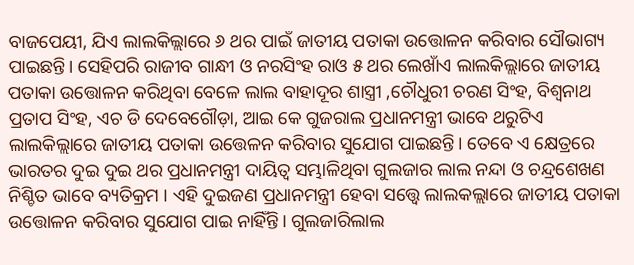ବାଜପେୟୀ, ଯିଏ ଲାଲକିଲ୍ଲାରେ ୬ ଥର ପାଇଁ ଜାତୀୟ ପତାକା ଉତ୍ତୋଳନ କରିବାର ସୌଭାଗ୍ୟ ପାଇଛନ୍ତି। ସେହିପରି ରାଜୀବ ଗାନ୍ଧୀ ଓ ନରସିଂହ ରାଓ ୫ ଥର ଲେଖାଁଏ ଲାଲକିଲ୍ଲାରେ ଜାତୀୟ ପତାକା ଉତ୍ତୋଳନ କରିଥିବା ବେଳେ ଲାଲ ବାହାଦୂର ଶାସ୍ତ୍ରୀ ,ଚୌଧୁରୀ ଚରଣ ସିଂହ, ବିଶ୍ୱନାଥ ପ୍ରତାପ ସିଂହ, ଏଚ ଡି ଦେବେଗୌଡ଼ା, ଆଇ କେ ଗୁଜରାଲ ପ୍ରଧାନମନ୍ତ୍ରୀ ଭାବେ ଥରୁଟିଏ ଲାଲକିଲ୍ଲାରେ ଜାତୀୟ ପତାକା ଉତ୍ତେଳନ କରିବାର ସୁଯୋଗ ପାଇଛନ୍ତି। ତେବେ ଏ କ୍ଷେତ୍ରରେ ଭାରତର ଦୁଇ ଦୁଇ ଥର ପ୍ରଧାନମନ୍ତ୍ରୀ ଦାୟିତ୍ୱ ସମ୍ଭାଳିଥିବା ଗୁଲଜାର ଲାଲ ନନ୍ଦା ଓ ଚନ୍ଦ୍ରଶେଖଣ ନିଶ୍ଚିତ ଭାବେ ବ୍ୟତିକ୍ରମ । ଏହି ଦୁଇଜଣ ପ୍ରଧାନମନ୍ତ୍ରୀ ହେବା ସତ୍ତ୍ୱେ ଲାଲକଲ୍ଲାରେ ଜାତୀୟ ପତାକା ଉତ୍ତୋଳନ କରିବାର ସୁଯୋଗ ପାଇ ନାହିଁନ୍ତି। ଗୁଲଜାରିଲାଲ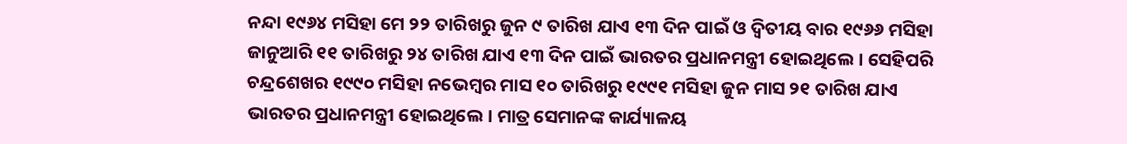ନନ୍ଦା ୧୯୬୪ ମସିହା ମେ ୨୨ ତାରିଖରୁ ଜୁନ ୯ ତାରିଖ ଯାଏ ୧୩ ଦିନ ପାଇଁ ଓ ଦ୍ୱିତୀୟ ବାର ୧୯୬୬ ମସିହା ଜାନୁଆରି ୧୧ ତାରିଖରୁ ୨୪ ତାରିଖ ଯାଏ ୧୩ ଦିନ ପାଇଁ ଭାରତର ପ୍ରଧାନମନ୍ତ୍ରୀ ହୋଇଥିଲେ। ସେହିପରି ଚନ୍ଦ୍ରଶେଖର ୧୯୯୦ ମସିହା ନଭେମ୍ବର ମାସ ୧୦ ତାରିଖରୁ ୧୯୯୧ ମସିହା ଜୁନ ମାସ ୨୧ ତାରିଖ ଯାଏ ଭାରତର ପ୍ରଧାନମନ୍ତ୍ରୀ ହୋଇଥିଲେ। ମାତ୍ର ସେମାନଙ୍କ କାର୍ଯ୍ୟାଳୟ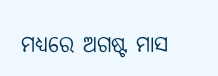ମଧ୍ୟରେ ଅଗଷ୍ଟ ମାସ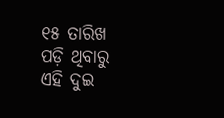୧୫ ତାରିଖ ପଡ଼ି ଥିବାରୁ ଏହି ଦୁଇ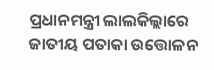ପ୍ରଧାନମନ୍ତ୍ରୀ ଲାଲକିଲ୍ଲାରେ ଜାତୀୟ ପତାକା ଉତ୍ତୋଳନ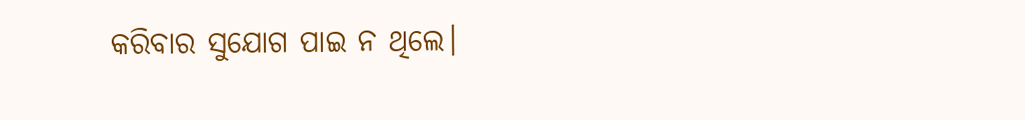କରିବାର ସୁଯୋଗ ପାଇ ନ ଥିଲେ।